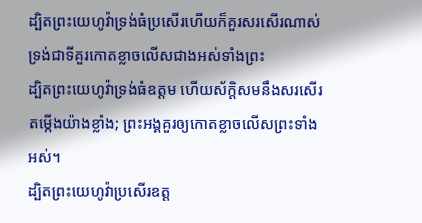ដ្បិតព្រះយេហូវ៉ាទ្រង់ធំប្រសើរហើយក៏គួរសរសើរណាស់ ទ្រង់ជាទីគួរកោតខ្លាចលើសជាងអស់ទាំងព្រះ
ដ្បិតព្រះយេហូវ៉ាទ្រង់ធំឧត្ដម ហើយស័ក្ដិសមនឹងសរសើរតម្កើងយ៉ាងខ្លាំង; ព្រះអង្គគួរឲ្យកោតខ្លាចលើសព្រះទាំងអស់។
ដ្បិតព្រះយេហូវ៉ាប្រសើរឧត្ត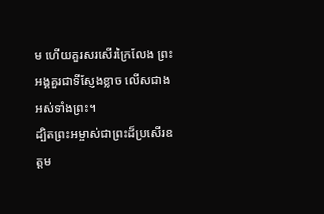ម ហើយគួរសរសើរក្រៃលែង ព្រះអង្គគួរជាទីស្ញែងខ្លាច លើសជាងអស់ទាំងព្រះ។
ដ្បិតព្រះអម្ចាស់ជាព្រះដ៏ប្រសើរឧត្ដម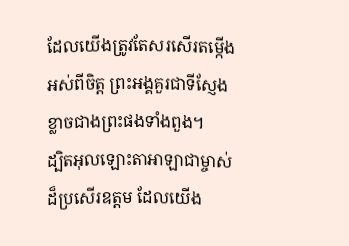ដែលយើងត្រូវតែសរសើរតម្កើងអស់ពីចិត្ត ព្រះអង្គគួរជាទីស្ញែងខ្លាចជាងព្រះផងទាំងពួង។
ដ្បិតអុលឡោះតាអាឡាជាម្ចាស់ដ៏ប្រសើរឧត្ដម ដែលយើង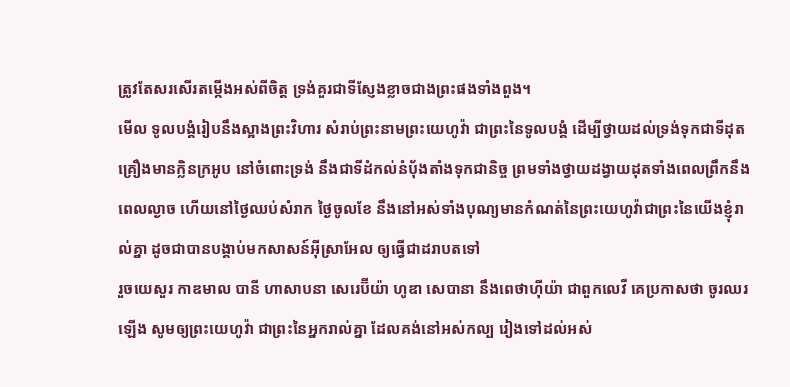ត្រូវតែសរសើរតម្កើងអស់ពីចិត្ត ទ្រង់គួរជាទីស្ញែងខ្លាចជាងព្រះផងទាំងពួង។
មើល ទូលបង្គំរៀបនឹងស្អាងព្រះវិហារ សំរាប់ព្រះនាមព្រះយេហូវ៉ា ជាព្រះនៃទូលបង្គំ ដើម្បីថ្វាយដល់ទ្រង់ទុកជាទីដុតគ្រឿងមានក្លិនក្រអូប នៅចំពោះទ្រង់ នឹងជាទីដំកល់នំបុ័ងតាំងទុកជានិច្ច ព្រមទាំងថ្វាយដង្វាយដុតទាំងពេលព្រឹកនឹងពេលល្ងាច ហើយនៅថ្ងៃឈប់សំរាក ថ្ងៃចូលខែ នឹងនៅអស់ទាំងបុណ្យមានកំណត់នៃព្រះយេហូវ៉ាជាព្រះនៃយើងខ្ញុំរាល់គ្នា ដូចជាបានបង្គាប់មកសាសន៍អ៊ីស្រាអែល ឲ្យធ្វើជាដរាបតទៅ
រួចយេសួរ កាឌមាល បានី ហាសាបនា សេរេប៊ីយ៉ា ហូឌា សេបានា នឹងពេថាហ៊ីយ៉ា ជាពួកលេវី គេប្រកាសថា ចូរឈរឡើង សូមឲ្យព្រះយេហូវ៉ា ជាព្រះនៃអ្នករាល់គ្នា ដែលគង់នៅអស់កល្ប រៀងទៅដល់អស់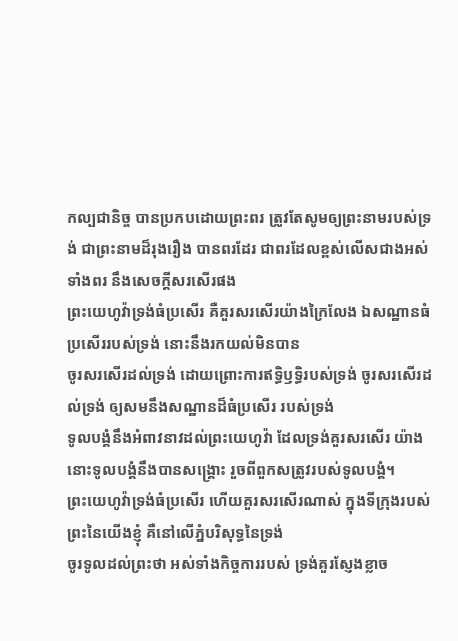កល្បជានិច្ច បានប្រកបដោយព្រះពរ ត្រូវតែសូមឲ្យព្រះនាមរបស់ទ្រង់ ជាព្រះនាមដ៏រុងរឿង បានពរដែរ ជាពរដែលខ្ពស់លើសជាងអស់ទាំងពរ នឹងសេចក្ដីសរសើរផង
ព្រះយេហូវ៉ាទ្រង់ធំប្រសើរ គឺគួរសរសើរយ៉ាងក្រៃលែង ឯសណ្ឋានធំប្រសើររបស់ទ្រង់ នោះនឹងរកយល់មិនបាន
ចូរសរសើរដល់ទ្រង់ ដោយព្រោះការឥទ្ធិឫទ្ធិរបស់ទ្រង់ ចូរសរសើរដល់ទ្រង់ ឲ្យសមនឹងសណ្ឋានដ៏ធំប្រសើរ របស់ទ្រង់
ទូលបង្គំនឹងអំពាវនាវដល់ព្រះយេហូវ៉ា ដែលទ្រង់គួរសរសើរ យ៉ាងនោះទូលបង្គំនឹងបានសង្គ្រោះ រួចពីពួកសត្រូវរបស់ទូលបង្គំ។
ព្រះយេហូវ៉ាទ្រង់ធំប្រសើរ ហើយគួរសរសើរណាស់ ក្នុងទីក្រុងរបស់ព្រះនៃយើងខ្ញុំ គឺនៅលើភ្នំបរិសុទ្ធនៃទ្រង់
ចូរទូលដល់ព្រះថា អស់ទាំងកិច្ចការរបស់ ទ្រង់គួរស្ញែងខ្លាច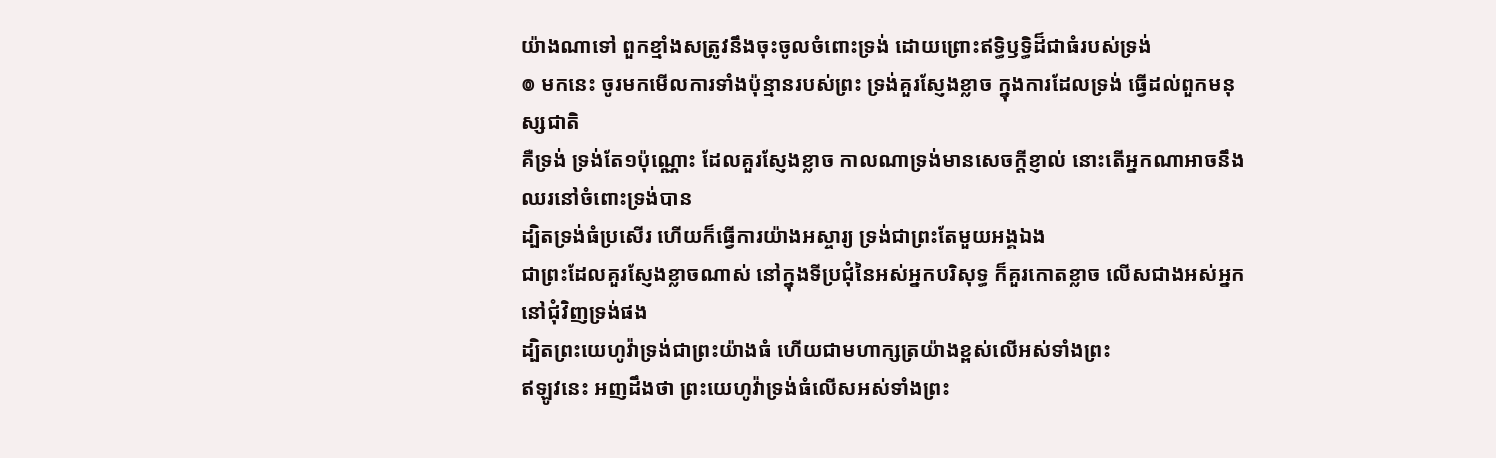យ៉ាងណាទៅ ពួកខ្មាំងសត្រូវនឹងចុះចូលចំពោះទ្រង់ ដោយព្រោះឥទ្ធិឫទ្ធិដ៏ជាធំរបស់ទ្រង់
៙ មកនេះ ចូរមកមើលការទាំងប៉ុន្មានរបស់ព្រះ ទ្រង់គួរស្ញែងខ្លាច ក្នុងការដែលទ្រង់ ធ្វើដល់ពួកមនុស្សជាតិ
គឺទ្រង់ ទ្រង់តែ១ប៉ុណ្ណោះ ដែលគួរស្ញែងខ្លាច កាលណាទ្រង់មានសេចក្ដីខ្ញាល់ នោះតើអ្នកណាអាចនឹងឈរនៅចំពោះទ្រង់បាន
ដ្បិតទ្រង់ធំប្រសើរ ហើយក៏ធ្វើការយ៉ាងអស្ចារ្យ ទ្រង់ជាព្រះតែមួយអង្គឯង
ជាព្រះដែលគួរស្ញែងខ្លាចណាស់ នៅក្នុងទីប្រជុំនៃអស់អ្នកបរិសុទ្ធ ក៏គួរកោតខ្លាច លើសជាងអស់អ្នកនៅជុំវិញទ្រង់ផង
ដ្បិតព្រះយេហូវ៉ាទ្រង់ជាព្រះយ៉ាងធំ ហើយជាមហាក្សត្រយ៉ាងខ្ពស់លើអស់ទាំងព្រះ
ឥឡូវនេះ អញដឹងថា ព្រះយេហូវ៉ាទ្រង់ធំលើសអស់ទាំងព្រះ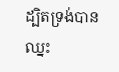ដ្បិតទ្រង់បានឈ្នះ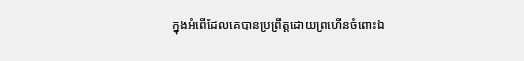ក្នុងអំពើដែលគេបានប្រព្រឹត្តដោយព្រហើនចំពោះឯ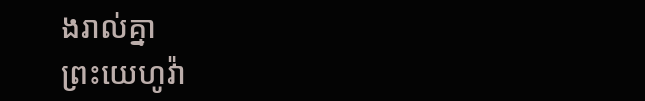ងរាល់គ្នា
ព្រះយេហូវ៉ា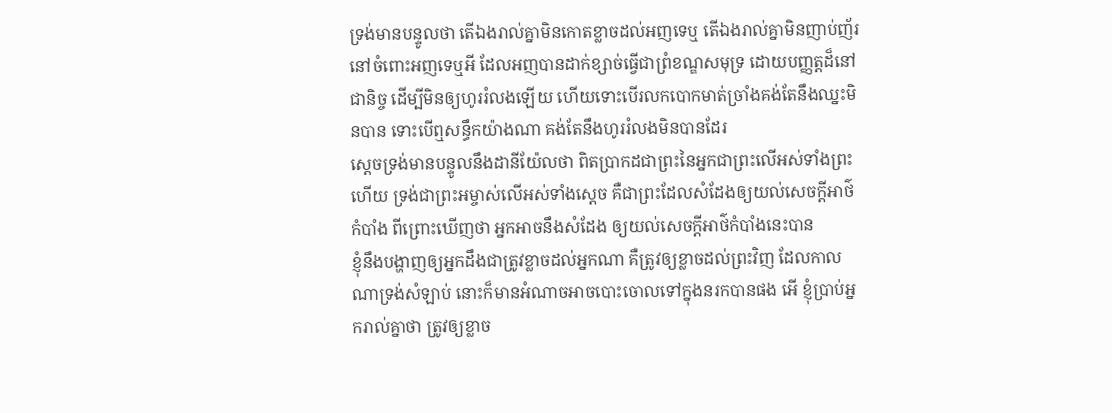ទ្រង់មានបន្ទូលថា តើឯងរាល់គ្នាមិនកោតខ្លាចដល់អញទេឬ តើឯងរាល់គ្នាមិនញាប់ញ័រនៅចំពោះអញទេឬអី ដែលអញបានដាក់ខ្សាច់ធ្វើជាព្រំខណ្ឌសមុទ្រ ដោយបញ្ញត្តដ៏នៅជានិច្ច ដើម្បីមិនឲ្យហូររំលងឡើយ ហើយទោះបើរលកបោកមាត់ច្រាំងគង់តែនឹងឈ្នះមិនបាន ទោះបើឮសន្ធឹកយ៉ាងណា គង់តែនឹងហូររំលងមិនបានដែរ
ស្តេចទ្រង់មានបន្ទូលនឹងដានីយ៉ែលថា ពិតប្រាកដជាព្រះនៃអ្នកជាព្រះលើអស់ទាំងព្រះហើយ ទ្រង់ជាព្រះអម្ចាស់លើអស់ទាំងស្តេច គឺជាព្រះដែលសំដែងឲ្យយល់សេចក្ដីអាថ៌កំបាំង ពីព្រោះឃើញថា អ្នកអាចនឹងសំដែង ឲ្យយល់សេចក្ដីអាថ៌កំបាំងនេះបាន
ខ្ញុំនឹងបង្ហាញឲ្យអ្នកដឹងជាត្រូវខ្លាចដល់អ្នកណា គឺត្រូវឲ្យខ្លាចដល់ព្រះវិញ ដែលកាលណាទ្រង់សំឡាប់ នោះក៏មានអំណាចអាចបោះចោលទៅក្នុងនរកបានផង អើ ខ្ញុំប្រាប់អ្នករាល់គ្នាថា ត្រូវឲ្យខ្លាច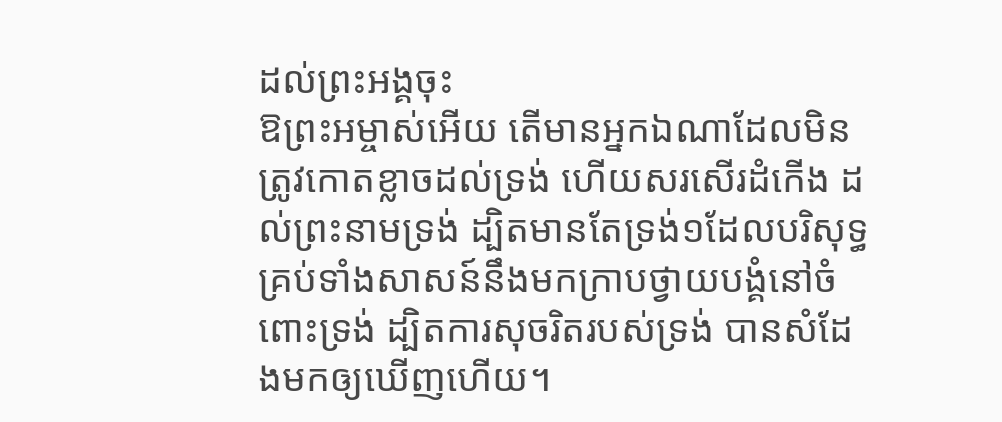ដល់ព្រះអង្គចុះ
ឱព្រះអម្ចាស់អើយ តើមានអ្នកឯណាដែលមិនត្រូវកោតខ្លាចដល់ទ្រង់ ហើយសរសើរដំកើង ដល់ព្រះនាមទ្រង់ ដ្បិតមានតែទ្រង់១ដែលបរិសុទ្ធ គ្រប់ទាំងសាសន៍នឹងមកក្រាបថ្វាយបង្គំនៅចំពោះទ្រង់ ដ្បិតការសុចរិតរបស់ទ្រង់ បានសំដែងមកឲ្យឃើញហើយ។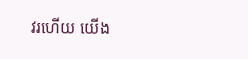វរហើយ យើង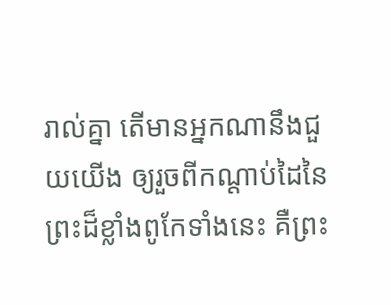រាល់គ្នា តើមានអ្នកណានឹងជួយយើង ឲ្យរួចពីកណ្តាប់ដៃនៃព្រះដ៏ខ្លាំងពូកែទាំងនេះ គឺព្រះ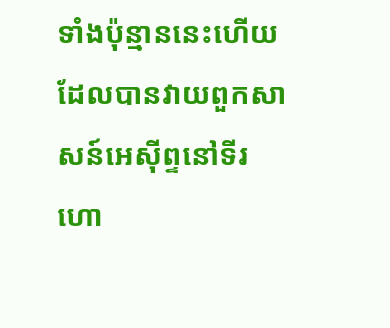ទាំងប៉ុន្មាននេះហើយ ដែលបានវាយពួកសាសន៍អេស៊ីព្ទនៅទីរហោ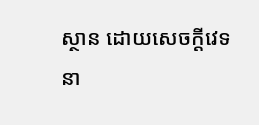ស្ថាន ដោយសេចក្ដីវេទនា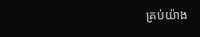គ្រប់យ៉ាង